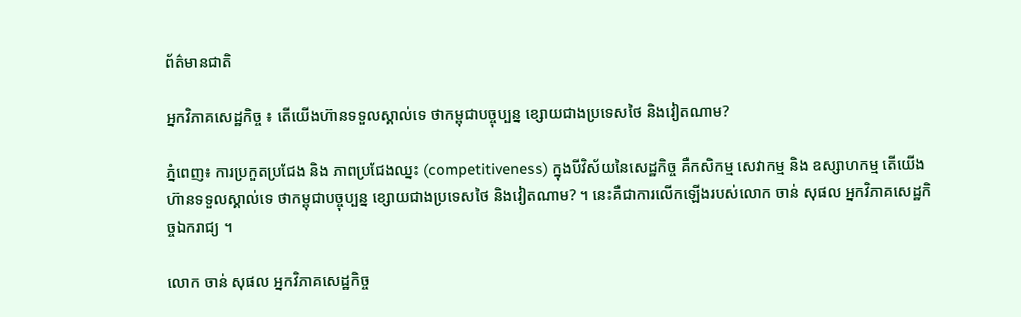ព័ត៌មានជាតិ

អ្នកវិភាគសេដ្ឋកិច្ច ៖ តើយើងហ៊ានទទួលស្គាល់ទេ ថាកម្ពុជាបច្ចុប្បន្ន ខ្សោយជាងប្រទេសថៃ និងវៀតណាម?

ភ្នំពេញ៖ ការប្រកួតប្រជែង និង ភាពប្រជែងឈ្នះ (competitiveness) ក្នុងបីវិស័យនៃសេដ្ឋកិច្ច គឺកសិកម្ម សេវាកម្ម និង ឧស្សាហកម្ម តើយើងហ៊ានទទួលស្គាល់ទេ ថាកម្ពុជាបច្ចុប្បន្ន ខ្សោយជាងប្រទេសថៃ និងវៀតណាម? ។ នេះគឺជាការលើកឡើងរបស់លោក ចាន់ សុផល អ្នកវិភាគសេដ្ឋកិច្ចឯករាជ្យ ។

លោក ចាន់ សុផល អ្នកវិភាគសេដ្ឋកិច្ច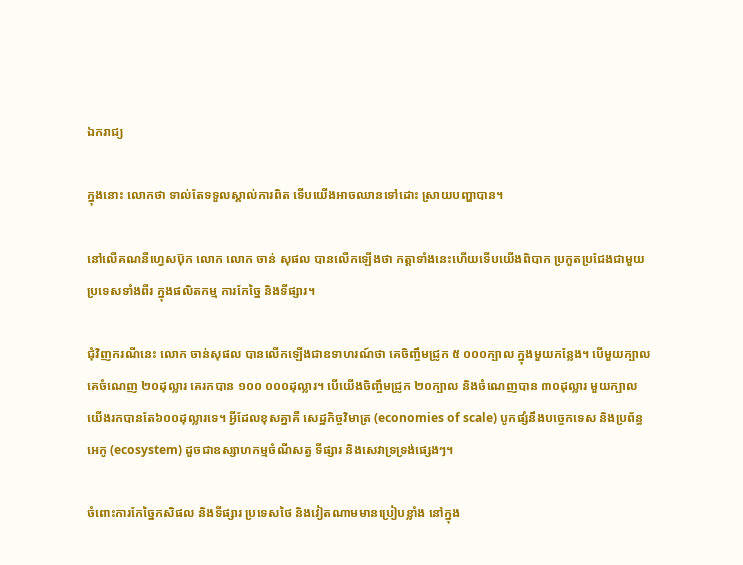ឯករាជ្យ

ក្នុងនោះ លោកថា ទាល់តែទទួលស្គាល់ការពិត ទើបយើងអាចឈានទៅដោះ ស្រាយបញ្ហាបាន។

នៅលើគណនីហ្វេសប៊ុក លោក លោក ចាន់ សុផល បានលើកឡើងថា កត្តាទាំងនេះហើយទើបយើងពិបាក ប្រកួតប្រជែងជាមួយប្រទេសទាំងពីរ ក្នុងផលិតកម្ម ការកែច្នៃ និងទីផ្សារ។

ជុំវិញករណីនេះ លោក ចាន់សុផល បានលើកឡើងជាឧទាហរណ៍ថា គេចិញ្ចឹមជ្រូក ៥ ០០០ក្បាល ក្នុងមួយកន្លែង។ បេីមួយក្បាលគេចំណេញ ២០ដុល្លារ គេរកបាន ១០០ ០០០ដុល្លារ។ បើយើងចិញ្ចឹមជ្រូក ២០ក្បាល និងចំណេញបាន ៣០ដុល្លារ មួយក្បាល យើងរកបានតែ៦០០ដុល្លារទេ។ អ្វីដែលខុសគ្នាគឺ សេដ្ឋកិច្ចវិមាត្រ (economies of scale) បូកផ្សំនឹងបច្ចេកទេស និងប្រព័ន្ធអេកូ (ecosystem) ដួចជាឧស្សាហកម្មចំណីសត្វ ទីផ្សារ និងសេវាទ្រទ្រង់ផ្សេងៗ។

ចំពោះការកែច្នៃកសិផល និងទីផ្សារ ប្រទេសថៃ និងវៀតណាមមានប្រៀបខ្លាំង នៅក្នុង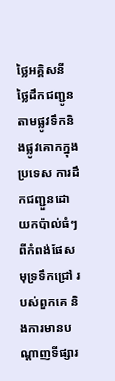ថ្លៃអគ្គិសនី ថ្លៃដឹកជញ្ជូនតាមផ្លូវទឹកនិងផ្លូវគោកក្នុងប្រទេស ការដឹកជញ្ជួនដោយកប៉ាល់ធំៗ ពីកំពង់ផែសមុទ្រទឹកជ្រៅ របស់ពួកគេ និងការមានបណ្តាញទីផ្សារ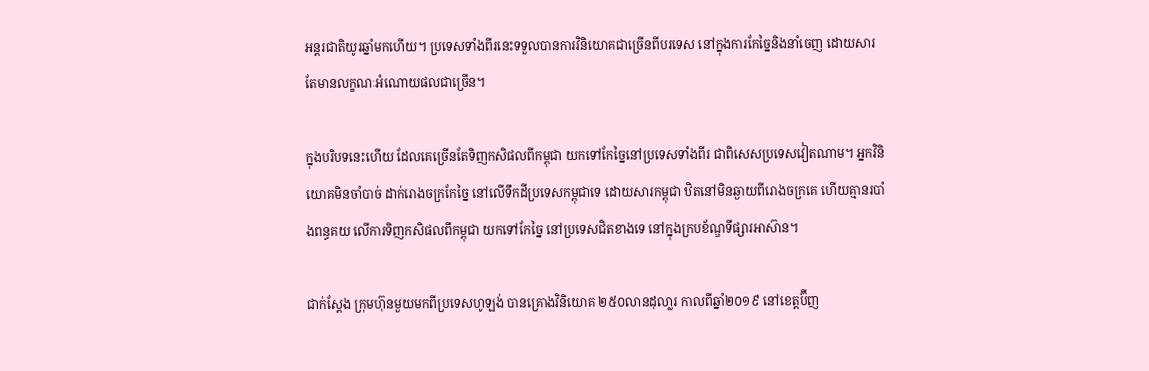អន្តរជាតិយូរឆ្នាំមកហើយ។ ប្រទេសទាំងពីរនេះទទួលបានការវិនិយោគជាច្រើនពីបរទេស នៅក្នុងការកែច្នៃនិងនាំចេញ ដោយសារតែមានលក្ខណៈអំណោយផលជាច្រើន។

ក្នុងបរិបទនេះហើយ ដែលគេច្រើនតែទិញកសិផលពីកម្ពុជា យកទៅកែច្នៃនៅប្រទេសទាំងពីរ ជាពិសេសប្រទេសវៀតណាម។ អ្នកវិនិយោគមិនចាំបាច់ ដាក់រោងចក្រកែច្នៃ នៅលើទឹកដីប្រទេសកម្ពុជាទេ ដោយសារកម្ពុជា ឋិតនៅមិនឆ្ងាយពីរោងចក្រគេ ហើយគ្មានរបាំងពន្ធគយ លើការទិញកសិផលពីកម្ពុជា យកទៅកែច្នៃ នៅប្រទេសជិតខាងទេ នៅក្នុងក្របខ័ណ្ឌទីផ្សារអាស៊ាន។

ជាក់ស្ដែង ក្រុមហ៊ុនមួយមកពីប្រទេសហូឡង់ បានគ្រោងវិនិយោគ ២៥០លានដុលា្លរ កាលពីឆ្នាំ២០១៩ នៅខេត្តប៊ីញ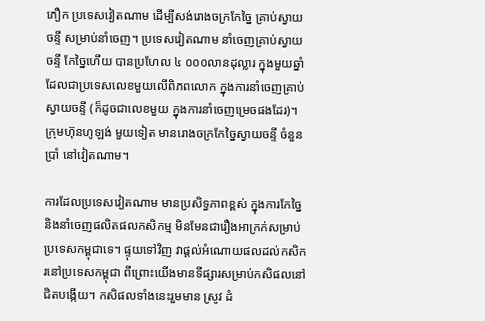ភឿក ប្រទេសវៀតណាម ដើម្បីសង់រោងចក្រកែច្នៃ គ្រាប់ស្វាយចន្ទី សម្រាប់នាំចេញ។ ប្រទេសវៀតណាម នាំចេញគ្រាប់ស្វាយចន្ទី កែច្នៃហើយ បានប្រហែល ៤ ០០០លានដុល្លារ ក្នុងមួយឆ្នាំ ដែលជាប្រទេសលេខមួយលើពិភពលោក ក្នុងការនាំចេញគ្រាប់ស្វាយចន្ទី (ក៏ដូចជាលេខមួយ ក្នុងការនាំចេញម្រេចផងដែរ)។ ក្រុមហ៊ុនហូឡង់ មួយទៀត មានរោងចក្រកែច្នៃស្វាយចន្ទី ចំនួនប្រាំ នៅវៀតណាម។

ការដែលប្រទេសវៀតណាម មានប្រសិទ្ធភាពខ្ពស់ ក្នុងការកែច្នៃនិងនាំចេញផលិតផលកសិកម្ម មិនមែនជារឿងអាក្រក់សម្រាប់ប្រទេសកម្ពុជាទេ។ ផ្ទុយទៅវិញ វាផ្ដល់អំណោយផលដល់កសិករនៅប្រទេសកម្ពុជា ពីព្រោះយើងមានទីផ្សារសម្រាប់កសិផលនៅជិតបង្កើយ។ កសិផលទាំងនេះរួមមាន ស្រូវ ដំ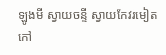ឡូងមី ស្វាយចន្ទី ស្វាយកែវរមៀត កៅ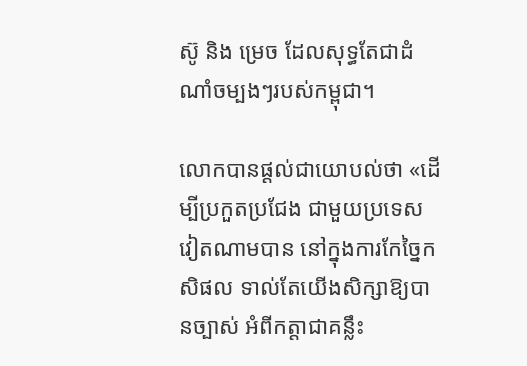ស៊ូ និង ម្រេច ដែលសុទ្ធតែជាដំណាំចម្បងៗរបស់កម្ពុជា។

លោកបានផ្ដល់ជាយោបល់ថា «ដើម្បីប្រកួតប្រជែង ជាមួយប្រទេសវៀតណាមបាន នៅក្នុងការកែច្នៃកសិផល ទាល់តែយើងសិក្សាឱ្យបានច្បាស់ អំពីកត្តាជាគន្លឹះ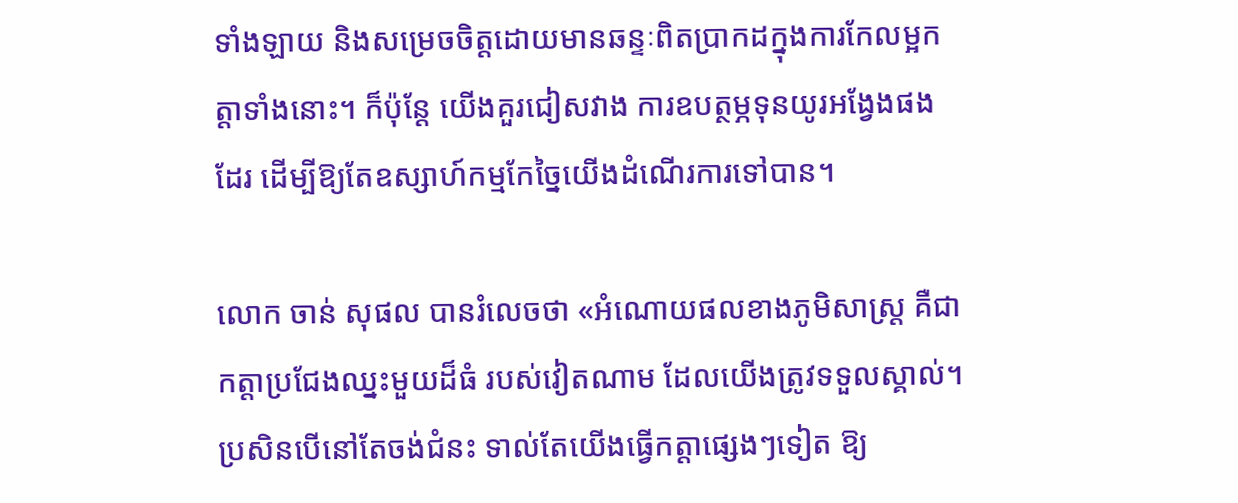ទាំងឡាយ និងសម្រេចចិត្តដោយមានឆន្ទៈពិតប្រាកដក្នុងការកែលម្អកត្តាទាំងនោះ។ ក៏ប៉ុន្ដែ យើងគួរជៀសវាង ការឧបត្ថម្ភទុនយូរអង្វែងផងដែរ ដើម្បីឱ្យតែឧស្សាហ៍កម្មកែច្នៃយើងដំណើរការទៅបាន។

លោក ចាន់ សុផល បានរំលេចថា «អំណោយផលខាងភូមិសាស្ត្រ គឺជាកត្តាប្រជែងឈ្នះមួយដ៏ធំ របស់វៀតណាម ដែលយើងត្រូវទទួលស្គាល់។ ប្រសិនបើនៅតែចង់ជំនះ ទាល់តែយើងធ្វើកត្តាផ្សេងៗទៀត ឱ្យ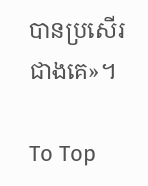បានប្រសើរជាងគេ»។

To Top